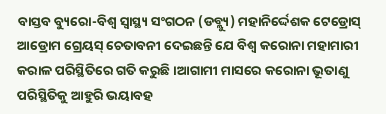ବାସ୍ତବ ବ୍ୟୁରୋ-ବିଶ୍ୱ ସ୍ୱାସ୍ଥ୍ୟ ସଂଗଠନ (ଡବ୍ଲ୍ୟୁ) ମହାନିର୍ଦ୍ଦେଶକ ଟେଡ୍ରୋସ୍ ଆଡ୍ରୋମ ଗ୍ରେୟସ୍ ଚେତାବନୀ ଦେଇଛନ୍ତି ଯେ ବିଶ୍ୱ କରୋନା ମହାମାରୀ କରାଳ ପରିସ୍ଥିତିରେ ଗତି କରୁଛି ।ଆଗାମୀ ମାସରେ କରୋନା ଭୂତାଣୁ ପରିସ୍ଥିତିକୁ ଆହୁରି ଭୟାବହ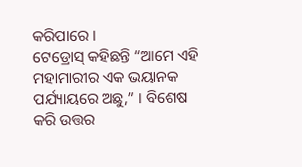କରିପାରେ ।
ଟେଡ୍ରୋସ୍ କହିଛନ୍ତି “ଆମେ ଏହି ମହାମାରୀର ଏକ ଭୟାନକ ପର୍ଯ୍ୟାୟରେ ଅଛୁ,” । ବିଶେଷ କରି ଉତ୍ତର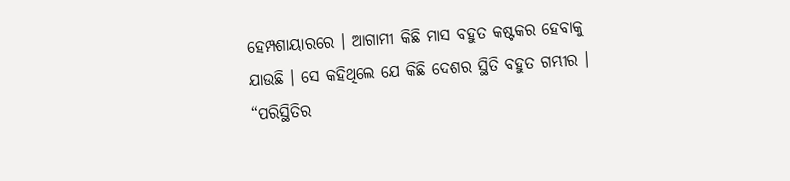ହେମ୍ପଶାୟାରରେ । ଆଗାମୀ କିଛି ମାସ ବହୁତ କଷ୍ଟକର ହେବାକୁ ଯାଉଛି । ସେ କହିଥିଲେ ଯେ କିଛି ଦେଶର ସ୍ଥିତି ବହୁତ ଗମ୍ଭୀର । “ପରିସ୍ଥିତିର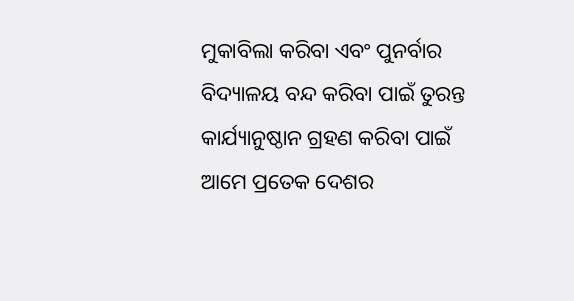ମୁକାବିଲା କରିବା ଏବଂ ପୁନର୍ବାର ବିଦ୍ୟାଳୟ ବନ୍ଦ କରିବା ପାଇଁ ତୁରନ୍ତ କାର୍ଯ୍ୟାନୁଷ୍ଠାନ ଗ୍ରହଣ କରିବା ପାଇଁ ଆମେ ପ୍ରତେକ ଦେଶର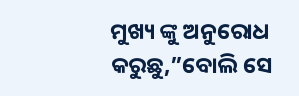ମୁଖ୍ୟ ଙ୍କୁ ଅନୁରୋଧ କରୁଛୁ,”ବୋଲି ସେ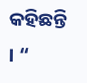କହିଛନ୍ତି । “